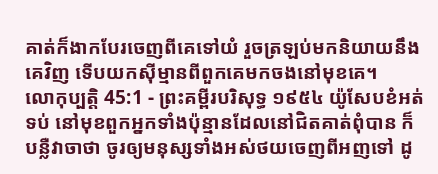គាត់ក៏ងាកបែរចេញពីគេទៅយំ រួចត្រឡប់មកនិយាយនឹងគេវិញ ទើបយកស៊ីម្មានពីពួកគេមកចងនៅមុខគេ។
លោកុប្បត្តិ 45:1 - ព្រះគម្ពីរបរិសុទ្ធ ១៩៥៤ យ៉ូសែបខំអត់ទប់ នៅមុខពួកអ្នកទាំងប៉ុន្មានដែលនៅជិតគាត់ពុំបាន ក៏បន្លឺវាចាថា ចូរឲ្យមនុស្សទាំងអស់ថយចេញពីអញទៅ ដូ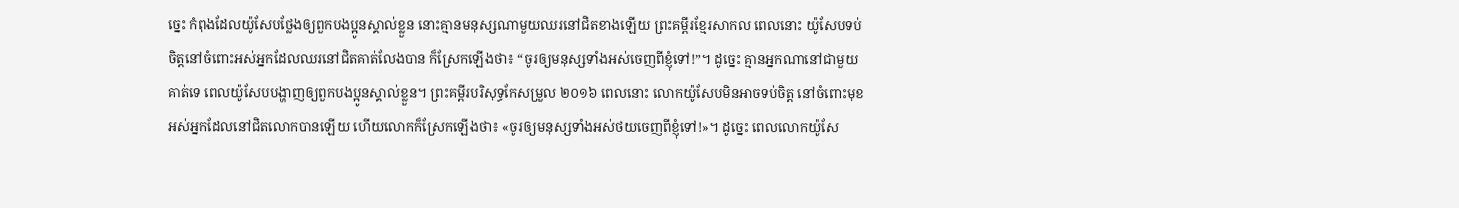ច្នេះ កំពុងដែលយ៉ូសែបថ្លែងឲ្យពួកបងប្អូនស្គាល់ខ្លួន នោះគ្មានមនុស្សណាមួយឈរនៅជិតខាងឡើយ ព្រះគម្ពីរខ្មែរសាកល ពេលនោះ យ៉ូសែបទប់ចិត្តនៅចំពោះអស់អ្នកដែលឈរនៅជិតគាត់លែងបាន ក៏ស្រែកឡើងថា៖ “ចូរឲ្យមនុស្សទាំងអស់ចេញពីខ្ញុំទៅ!”។ ដូច្នេះ គ្មានអ្នកណានៅជាមួយគាត់ទេ ពេលយ៉ូសែបបង្ហាញឲ្យពួកបងប្អូនស្គាល់ខ្លួន។ ព្រះគម្ពីរបរិសុទ្ធកែសម្រួល ២០១៦ ពេលនោះ លោកយ៉ូសែបមិនអាចទប់ចិត្ត នៅចំពោះមុខអស់អ្នកដែលនៅជិតលោកបានឡើយ ហើយលោកក៏ស្រែកឡើងថា៖ «ចូរឲ្យមនុស្សទាំងអស់ថយចេញពីខ្ញុំទៅ!»។ ដូច្នេះ ពេលលោកយ៉ូសែ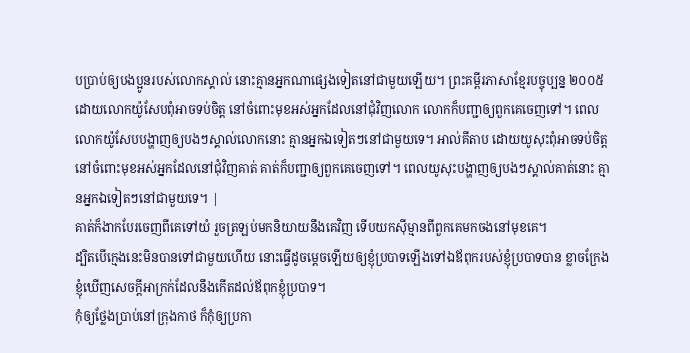បប្រាប់ឲ្យបងប្អូនរបស់លោកស្គាល់ នោះគ្មានអ្នកណាផ្សេងទៀតនៅជាមួយឡើយ។ ព្រះគម្ពីរភាសាខ្មែរបច្ចុប្បន្ន ២០០៥ ដោយលោកយ៉ូសែបពុំអាចទប់ចិត្ត នៅចំពោះមុខអស់អ្នកដែលនៅជុំវិញលោក លោកក៏បញ្ជាឲ្យពួកគេចេញទៅ។ ពេលលោកយ៉ូសែបបង្ហាញឲ្យបងៗស្គាល់លោកនោះ គ្មានអ្នកឯទៀតៗនៅជាមួយទេ។ អាល់គីតាប ដោយយូសុះពុំអាចទប់ចិត្ត នៅចំពោះមុខអស់អ្នកដែលនៅជុំវិញគាត់ គាត់ក៏បញ្ជាឲ្យពួកគេចេញទៅ។ ពេលយូសុះបង្ហាញឲ្យបងៗស្គាល់គាត់នោះ គ្មានអ្នកឯទៀតៗនៅជាមួយទេ។ |
គាត់ក៏ងាកបែរចេញពីគេទៅយំ រួចត្រឡប់មកនិយាយនឹងគេវិញ ទើបយកស៊ីម្មានពីពួកគេមកចងនៅមុខគេ។
ដ្បិតបើក្មេងនេះមិនបានទៅជាមួយហើយ នោះធ្វើដូចម្តេចឡើយឲ្យខ្ញុំប្របាទឡើងទៅឯឪពុករបស់ខ្ញុំប្របាទបាន ខ្លាចក្រែងខ្ញុំឃើញសេចក្ដីអាក្រក់ដែលនឹងកើតដល់ឪពុកខ្ញុំប្របាទ។
កុំឲ្យថ្លែងប្រាប់នៅក្រុងកាថ ក៏កុំឲ្យប្រកា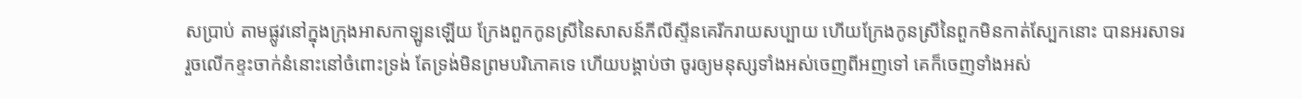សប្រាប់ តាមផ្លូវនៅក្នុងក្រុងអាសកាឡូនឡើយ ក្រែងពួកកូនស្រីនៃសាសន៍ភីលីស្ទីនគេរីករាយសប្បាយ ហើយក្រែងកូនស្រីនៃពួកមិនកាត់ស្បែកនោះ បានអរសាទរ
រួចលើកខ្ទះចាក់នំនោះនៅចំពោះទ្រង់ តែទ្រង់មិនព្រមបរិភោគទេ ហើយបង្គាប់ថា ចូរឲ្យមនុស្សទាំងអស់ចេញពីអញទៅ គេក៏ចេញទាំងអស់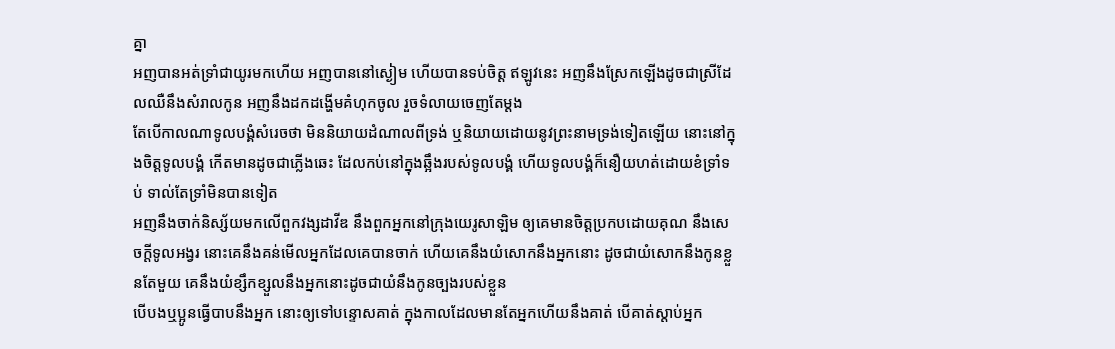គ្នា
អញបានអត់ទ្រាំជាយូរមកហើយ អញបាននៅស្ងៀម ហើយបានទប់ចិត្ត ឥឡូវនេះ អញនឹងស្រែកឡើងដូចជាស្រីដែលឈឺនឹងសំរាលកូន អញនឹងដកដង្ហើមគំហុកចូល រួចទំលាយចេញតែម្តង
តែបើកាលណាទូលបង្គំសំរេចថា មិននិយាយដំណាលពីទ្រង់ ឬនិយាយដោយនូវព្រះនាមទ្រង់ទៀតឡើយ នោះនៅក្នុងចិត្តទូលបង្គំ កើតមានដូចជាភ្លើងឆេះ ដែលកប់នៅក្នុងឆ្អឹងរបស់ទូលបង្គំ ហើយទូលបង្គំក៏នឿយហត់ដោយខំទ្រាំទប់ ទាល់តែទ្រាំមិនបានទៀត
អញនឹងចាក់និស្ស័យមកលើពួកវង្សដាវីឌ នឹងពួកអ្នកនៅក្រុងយេរូសាឡិម ឲ្យគេមានចិត្តប្រកបដោយគុណ នឹងសេចក្ដីទូលអង្វរ នោះគេនឹងគន់មើលអ្នកដែលគេបានចាក់ ហើយគេនឹងយំសោកនឹងអ្នកនោះ ដូចជាយំសោកនឹងកូនខ្លួនតែមួយ គេនឹងយំខ្សឹកខ្សួលនឹងអ្នកនោះដូចជាយំនឹងកូនច្បងរបស់ខ្លួន
បើបងឬប្អូនធ្វើបាបនឹងអ្នក នោះឲ្យទៅបន្ទោសគាត់ ក្នុងកាលដែលមានតែអ្នកហើយនឹងគាត់ បើគាត់ស្តាប់អ្នក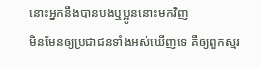នោះអ្នកនឹងបានបងឬប្អូននោះមកវិញ
មិនមែនឲ្យប្រជាជនទាំងអស់ឃើញទេ គឺឲ្យពួកស្មរ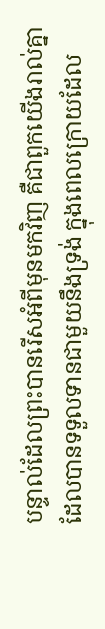បន្ទាល់ដែលព្រះបានរើសអំពីមុនមកវិញ គឺជាពួកយើងរាល់គ្នា ដែលបានទទួលទានជាមួយនឹងទ្រង់ ក្នុងពេលក្រោយដែល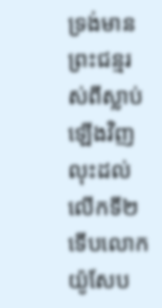ទ្រង់មានព្រះជន្មរស់ពីស្លាប់ឡើងវិញ
លុះដល់លើកទី២ ទើបលោកយ៉ូសែប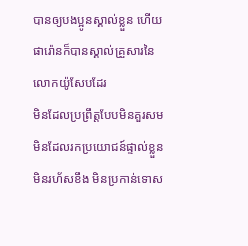បានឲ្យបងប្អូនស្គាល់ខ្លួន ហើយផារ៉ោនក៏បានស្គាល់គ្រួសារនៃលោកយ៉ូសែបដែរ
មិនដែលប្រព្រឹត្តបែបមិនគួរសម មិនដែលរកប្រយោជន៍ផ្ទាល់ខ្លួន មិនរហ័សខឹង មិនប្រកាន់ទោស